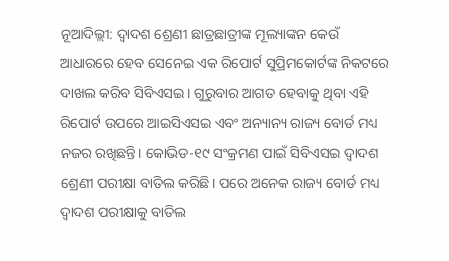ନୂଆଦିଲ୍ଲୀ: ଦ୍ୱାଦଶ ଶ୍ରେଣୀ ଛାତ୍ରଛାତ୍ରୀଙ୍କ ମୂଲ୍ୟାଙ୍କନ କେଉଁ ଆଧାରରେ ହେବ ସେନେଇ ଏକ ରିପୋର୍ଟ ସୁପ୍ରିମକୋର୍ଟଙ୍କ ନିକଟରେ ଦାଖଲ କରିବ ସିବିଏସଇ। ଗୁରୁବାର ଆଗତ ହେବାକୁ ଥିବା ଏହି ରିପୋର୍ଟ ଉପରେ ଆଇସିଏସଇ ଏବଂ ଅନ୍ୟାନ୍ୟ ରାଜ୍ୟ ବୋର୍ଡ ମଧ୍ୟ ନଜର ରଖିଛନ୍ତି। କୋଭିଡ-୧୯ ସଂକ୍ରମଣ ପାଇଁ ସିବିଏସଇ ଦ୍ୱାଦଶ ଶ୍ରେଣୀ ପରୀକ୍ଷା ବାତିଲ କରିଛି। ପରେ ଅନେକ ରାଜ୍ୟ ବୋର୍ଡ ମଧ୍ୟ ଦ୍ୱାଦଶ ପରୀକ୍ଷାକୁ ବାତିଲ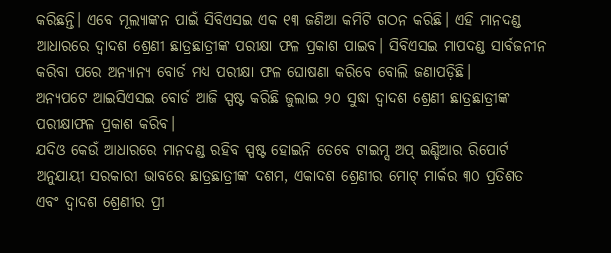କରିଛନ୍ତି। ଏବେ ମୂଲ୍ୟାଙ୍କନ ପାଇଁ ସିବିଏସଇ ଏକ ୧୩ ଜଣିଆ କମିଟି ଗଠନ କରିଛି। ଏହି ମାନଦଣ୍ଡ ଆଧାରରେ ଦ୍ୱାଦଶ ଶ୍ରେଣୀ ଛାତ୍ରଛାତ୍ରୀଙ୍କ ପରୀକ୍ଷା ଫଳ ପ୍ରକାଶ ପାଇବ। ସିବିଏସଇ ମାପଦଣ୍ଡ ସାର୍ବଜନୀନ କରିବା ପରେ ଅନ୍ୟାନ୍ୟ ବୋର୍ଡ ମଧ୍ୟ ପରୀକ୍ଷା ଫଳ ଘୋଷଣା କରିବେ ବୋଲି ଜଣାପଡ଼ିଛି।
ଅନ୍ୟପଟେ ଆଇସିଏସଇ ବୋର୍ଡ ଆଜି ସ୍ପଷ୍ଟ କରିଛି ଜୁଲାଇ ୨୦ ସୁଦ୍ଧା ଦ୍ଵାଦଶ ଶ୍ରେଣୀ ଛାତ୍ରଛାତ୍ରୀଙ୍କ ପରୀକ୍ଷାଫଳ ପ୍ରକାଶ କରିବ।
ଯଦିଓ କେଉଁ ଆଧାରରେ ମାନଦଣ୍ଡ ରହିବ ସ୍ପଷ୍ଟ ହୋଇନି ତେବେ ଟାଇମ୍ସ ଅପ୍ ଇଣ୍ଡିଆର ରିପୋର୍ଟ ଅନୁଯାୟୀ ସରକାରୀ ଭାବରେ ଛାତ୍ରଛାତ୍ରୀଙ୍କ ଦଶମ, ଏକାଦଶ ଶ୍ରେଣୀର ମୋଟ୍ ମାର୍କର ୩୦ ପ୍ରତିଶତ ଏବଂ ଦ୍ୱାଦଶ ଶ୍ରେଣୀର ପ୍ରୀ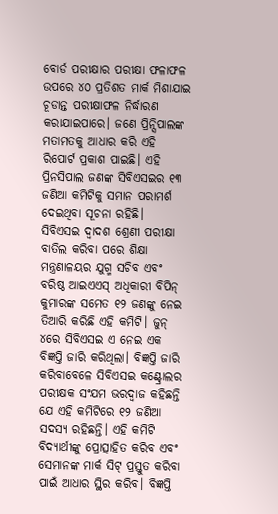ବୋର୍ଡ ପରୀକ୍ଷାର ପରୀକ୍ଷା ଫଳାଫଳ ଉପରେ ୪୦ ପ୍ରତିଶତ ମାର୍କ ମିଶାଯାଇ ଚୂଡାନ୍ତ ପରୀକ୍ଷାଫଳ ନିର୍ଦ୍ଧାରଣ କରାଯାଇପାରେ। ଜଣେ ପ୍ରିନ୍ସିପାଲଙ୍କ ମତାମତକୁ ଆଧାର କରି ଏହି ରିପୋର୍ଟ ପ୍ରକାଶ ପାଇଛି। ଏହି ପ୍ରିନସିପାଲ ଜଣଙ୍କ ସିବିଏସଇର ୧୩ ଜଣିଆ କମିଟିକୁ ସମାନ ପରାମର୍ଶ ଦେଇଥିବା ସୂଚନା ରହିଛି।
ସିବିଏସଇ ଦ୍ୱାଦଶ ଶ୍ରେଣୀ ପରୀକ୍ଷା ବାତିଲ କରିବା ପରେ ଶିକ୍ଷା ମନ୍ତ୍ରଣାଳୟର ଯୁଗ୍ମ ସଚିବ ଏବଂ ବରିଷ୍ଠ ଆଇଏଏସ୍ ଅଧିକାରୀ ବିପିନ୍ କୁମାରଙ୍କ ସମେତ ୧୨ ଜଣଙ୍କୁ ନେଇ ତିଆରି କରିଛି ଏହି କମିଟି। ଜୁନ୍ ୪ରେ ସିବିଏସଇ ଏ ନେଇ ଏକ ବିଜ୍ଞପ୍ତି ଜାରି କରିଥିଲା। ବିଜ୍ଞପ୍ତି ଜାରି କରିବାବେଳେ ସିବିଏସଇ କଣ୍ଟ୍ରୋଲର ପରୀକ୍ଷକ ସଂଯମ ଭରଦ୍ୱାଜ କହିଛନ୍ତି ଯେ ଏହି କମିଟିରେ ୧୨ ଜଣିଆ ସଦସ୍ୟ ରହିଛନ୍ତି। ଏହି କମିଟି ବିଦ୍ୟାର୍ଥୀଙ୍କୁ ପ୍ରୋତ୍ସାହିତ କରିବ ଏବଂ ସେମାନଙ୍କ ମାର୍କ ସିଟ୍ ପ୍ରସ୍ତୁତ କରିବା ପାଇଁ ଆଧାର ସ୍ଥିର କରିବ। ବିଜ୍ଞପ୍ତି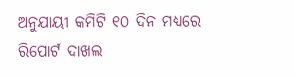ଅନୁଯାୟୀ କମିଟି ୧୦ ଦିନ ମଧ୍ୟରେ ରିପୋର୍ଟ ଦାଖଲ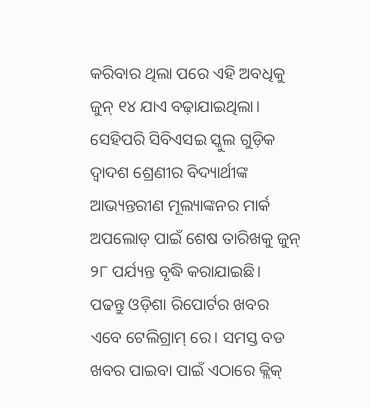କରିବାର ଥିଲା ପରେ ଏହି ଅବଧିକୁ ଜୁନ୍ ୧୪ ଯାଏ ବଢ଼ାଯାଇଥିଲା।
ସେହିପରି ସିବିଏସଇ ସ୍କୁଲ ଗୁଡ଼ିକ ଦ୍ୱାଦଶ ଶ୍ରେଣୀର ବିଦ୍ୟାର୍ଥୀଙ୍କ ଆଭ୍ୟନ୍ତରୀଣ ମୂଲ୍ୟାଙ୍କନର ମାର୍କ ଅପଲୋଡ୍ ପାଇଁ ଶେଷ ତାରିଖକୁ ଜୁନ୍ ୨୮ ପର୍ଯ୍ୟନ୍ତ ବୃଦ୍ଧି କରାଯାଇଛି।
ପଢନ୍ତୁ ଓଡ଼ିଶା ରିପୋର୍ଟର ଖବର ଏବେ ଟେଲିଗ୍ରାମ୍ ରେ। ସମସ୍ତ ବଡ ଖବର ପାଇବା ପାଇଁ ଏଠାରେ କ୍ଲିକ୍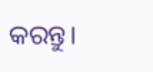କରନ୍ତୁ।